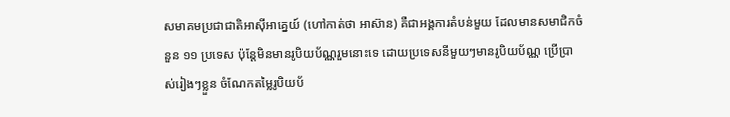សមាគមប្រជាជាតិអាស៊ីអាគ្នេយ៍ (ហៅកាត់ថា អាស៊ាន) គឺជាអង្គការតំបន់មួយ ដែលមានសមាជិកចំនួន ១១ ប្រទេស ប៉ុន្តែមិនមានរូបិយប័ណ្ណរួមនោះទេ ដោយប្រទេសនីមួយៗមានរូបិយប័ណ្ណ ប្រើប្រាស់រៀងៗខ្លួន ចំណែកតម្លៃរូបិយប័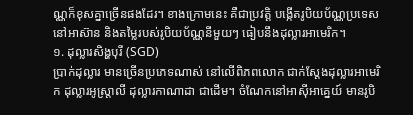ណ្ណក៏ខុសគ្នាច្រើនផងដែរ។ ខាងក្រោមនេះ គឺជាប្រវត្តិ បង្កើតរូបិយប័ណ្ណប្រទេស នៅអាស៊ាន និងតម្លៃរបស់រូបិយប័ណ្ណនីមួយៗ ធៀបនឹងដុល្លារអាមេរិក។
១. ដុល្លារសិង្ហបុរី (SGD)
ប្រាក់ដុល្លារ មានច្រើនប្រភេទណាស់ នៅលើពិភពលោក ជាក់ស្ដែងដុល្លារអាមេរិក ដុល្លារអូស្ត្រាលី ដុល្លារកាណាដា ជាដើម។ ចំណែកនៅអាស៊ីអាគ្នេយ៍ មានរូបិ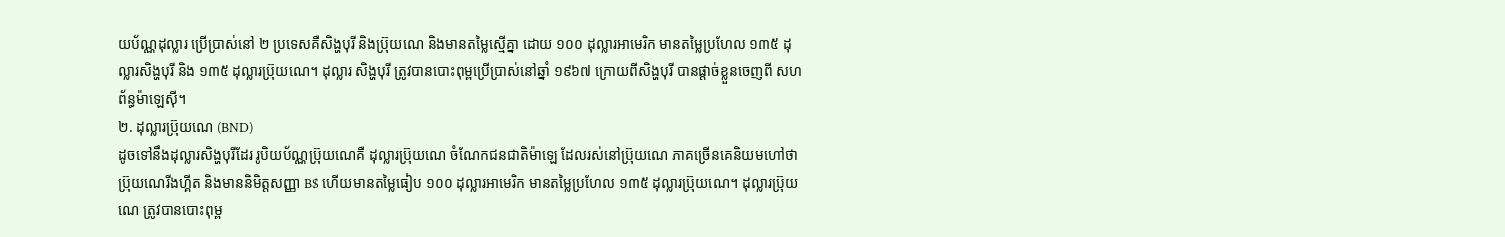យប័ណ្ណដុល្លារ ប្រើប្រាស់នៅ ២ ប្រទេសគឺសិង្ហបុរី និងប្រ៊ុយណេ និងមានតម្លៃស្មើគ្នា ដោយ ១០០ ដុល្លារអាមេរិក មានតម្លៃប្រហែល ១៣៥ ដុល្លារសិង្ហបុរី និង ១៣៥ ដុល្លារប្រ៊ុយណេ។ ដុល្លារ សិង្ហបុរី ត្រូវបានបោះពុម្ពប្រើប្រាស់នៅឆ្នាំ ១៩៦៧ ក្រោយពីសិង្ហបុរី បានផ្ដាច់ខ្លួនចេញពី សហព័ន្ធម៉ាឡេស៊ី។
២. ដុល្លារប្រ៊ុយណេ (BND)
ដូចទៅនឹងដុល្លារសិង្ហបុរីដែរ រូបិយប័ណ្ណប្រ៊ុយណេគឺ ដុល្លារប្រ៊ុយណេ ចំណែកជនជាតិម៉ាឡេ ដែលរស់នៅប្រ៊ុយណេ ភាគច្រើនគេនិយមហៅថា ប្រ៊ុយណេរីងហ្គីត និងមាននិមិត្តសញ្ញា B$ ហើយមានតម្លៃធៀប ១០០ ដុល្លារអាមេរិក មានតម្លៃប្រហែល ១៣៥ ដុល្លារប្រ៊ុយណេ។ ដុល្លារប្រ៊ុយណេ ត្រូវបានបោះពុម្ព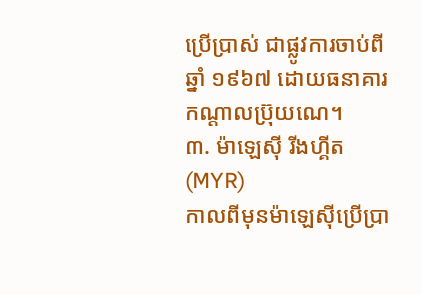ប្រើប្រាស់ ជាផ្លូវការចាប់ពីឆ្នាំ ១៩៦៧ ដោយធនាគារកណ្ដាលប្រ៊ុយណេ។
៣. ម៉ាឡេស៊ី រីងហ្គីត (MYR)
កាលពីមុនម៉ាឡេស៊ីប្រើប្រា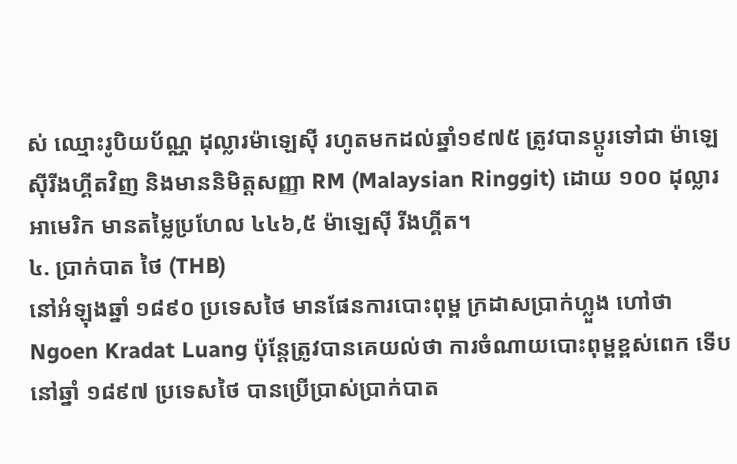ស់ ឈ្មោះរូបិយប័ណ្ណ ដុល្លារម៉ាឡេស៊ី រហូតមកដល់ឆ្នាំ១៩៧៥ ត្រូវបានប្ដូរទៅជា ម៉ាឡេស៊ីរីងហ្គីតវិញ និងមាននិមិត្តសញ្ញា RM (Malaysian Ringgit) ដោយ ១០០ ដុល្លារអាមេរិក មានតម្លៃប្រហែល ៤៤៦,៥ ម៉ាឡេស៊ី រីងហ្គីត។
៤. ប្រាក់បាត ថៃ (THB)
នៅអំឡុងឆ្នាំ ១៨៩០ ប្រទេសថៃ មានផែនការបោះពុម្ព ក្រដាសប្រាក់ហ្លួង ហៅថា Ngoen Kradat Luang ប៉ុន្តែត្រូវបានគេយល់ថា ការចំណាយបោះពុម្ពខ្ពស់ពេក ទើបនៅឆ្នាំ ១៨៩៧ ប្រទេសថៃ បានប្រើប្រាស់ប្រាក់បាត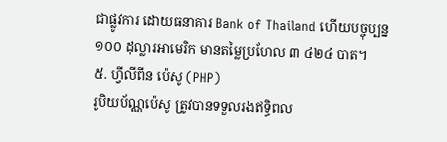ជាផ្លូវការ ដោយធនាគារ Bank of Thailand ហើយបច្ចុប្បន្ន ១០០ ដុល្លារអាមេរិក មានតម្លៃប្រហែល ៣ ៤២៤ បាត។
៥. ហ្វីលីពីន ប៉េសូ (PHP)
រូបិយប័ណ្ណប៉េសូ ត្រូវបានទទួលរងឥទ្ធិពល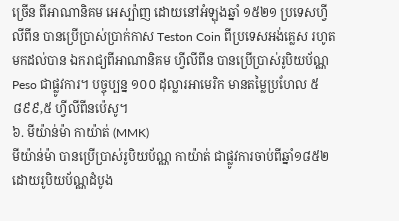ច្រើន ពីអាណានិគម អេស្ប៉ាញ ដោយនៅអំឡុងឆ្នាំ ១៥២១ ប្រទេសហ្វីលីពីន បានប្រើប្រាស់ប្រាក់កាស Teston Coin ពីប្រទេសអង់គ្លេស រហូតមកដល់បាន ឯករាជ្យពីអាណានិគម ហ្វីលីពីន បានប្រើប្រាស់រូបិយប័ណ្ណ Peso ជាផ្លូវការ។ បច្ចុប្បន្ន ១០០ ដុល្លារអាមេរិក មានតម្លៃប្រហែល ៥ ៨៩៩,៥ ហ្វីលីពីនប៉េសូ។
៦. មីយ៉ាន់ម៉ា កាយ៉ាត់ (MMK)
មីយ៉ាន់ម៉ា បានប្រើប្រាស់រូបិយប័ណ្ណ កាយ៉ាត់ ជាផ្លូវការចាប់ពីឆ្នាំ១៨៥២ ដោយរូបិយប័ណ្ណដំបូង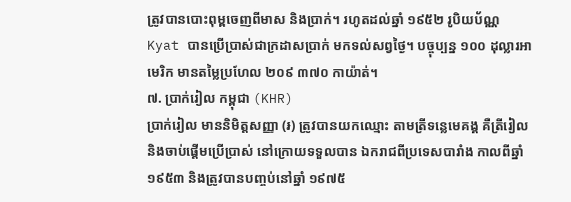ត្រូវបានបោះពុម្ពចេញពីមាស និងប្រាក់។ រហូតដល់ឆ្នាំ ១៩៥២ រូបិយប័ណ្ណ Kyat បានប្រើប្រាស់ជាក្រដាសប្រាក់ មកទល់សព្វថ្ងៃ។ បច្ចុប្បន្ន ១០០ ដុល្លារអាមេរិក មានតម្លៃប្រហែល ២០៩ ៣៧០ កាយ៉ាត់។
៧. ប្រាក់រៀល កម្ពុជា (KHR)
ប្រាក់រៀល មាននិមិត្តសញ្ញា (៛) ត្រូវបានយកឈ្មោះ តាមត្រីទន្លេមេគង្គ គឺត្រីរៀល និងចាប់ផ្ដើមប្រើប្រាស់ នៅក្រោយទទួលបាន ឯករាជពីប្រទេសបារាំង កាលពីឆ្នាំ១៩៥៣ និងត្រូវបានបញ្ចប់នៅឆ្នាំ ១៩៧៥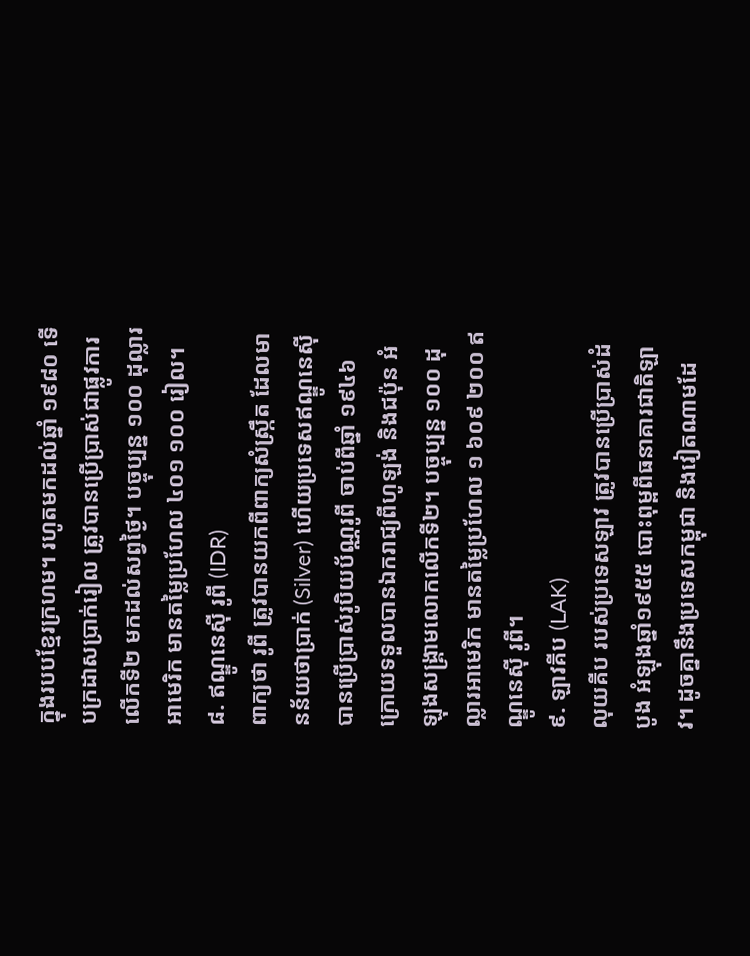ក្នុងរបបខ្មែរក្រហម។ រហូតមកដល់ឆ្នាំ ១៩៨០ ទើបក្រដាសប្រាក់រៀល ត្រូវបានប្រើប្រាស់ជាផ្លូវការ លើកទី២ មកដល់សព្វថ្ងៃ។ បច្ចុប្បន្ន ១០០ ដុល្លារអាមេរិក មានតម្លៃប្រហែល ៤០១ ១០០ រៀល។
៨. ឥណ្ឌូនេស៊ី រូពី (IDR)
ពាក្យថា រូពី ត្រូវបានយកពីពាក្យសំស្ក្រឹត ដែលមានន័យថាប្រាក់ (Silver) ហើយប្រទេសឥណ្ឌូនេស៊ី បានប្រើប្រាស់រូបិយប័ណ្ណរូពី ចាប់ពីឆ្នាំ ១៩៤៦ ក្រោយទទួលបានឯករាជ្យពីហូឡង់ និងជប៉ុន អំឡុងសង្គ្រាមលោកលើកទី២។ បច្ចុប្បន្ន ១០០ ដុល្លារអាមេរិក មានតម្លៃប្រហែល ១ ៦០៩ ២០០ ឥណ្ឌូនេស៊ី រូពី។
៩. ឡាវគីប (LAK)
លុយគីប របស់ប្រទេសឡាវ ត្រូវបានប្រើប្រាស់ដំបូង អំឡុងឆ្នាំ១៩៥៥ បោះពុម្ពពីធនាគារជាតិឡាវ។ ដូចគ្នានឹងប្រទេសកម្ពុជា និងវៀតណាមដែ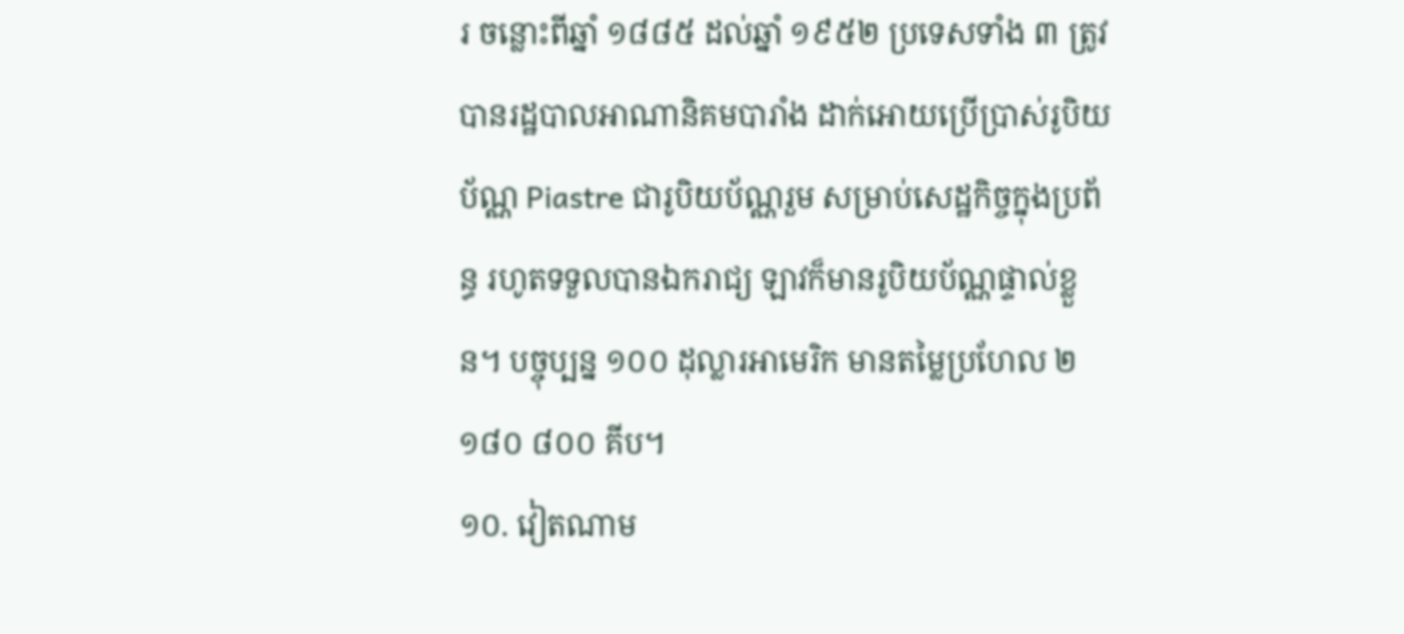រ ចន្លោះពីឆ្នាំ ១៨៨៥ ដល់ឆ្នាំ ១៩៥២ ប្រទេសទាំង ៣ ត្រូវបានរដ្ឋបាលអាណានិគមបារាំង ដាក់អោយប្រើប្រាស់រូបិយប័ណ្ណ Piastre ជារូបិយប័ណ្ណរួម សម្រាប់សេដ្ឋកិច្ចក្នុងប្រព័ន្ធ រហូតទទួលបានឯករាជ្យ ឡាវក៏មានរូបិយប័ណ្ណផ្ទាល់ខ្លួន។ បច្ចុប្បន្ន ១០០ ដុល្លារអាមេរិក មានតម្លៃប្រហែល ២ ១៨០ ៨០០ គីប។
១០. វៀតណាម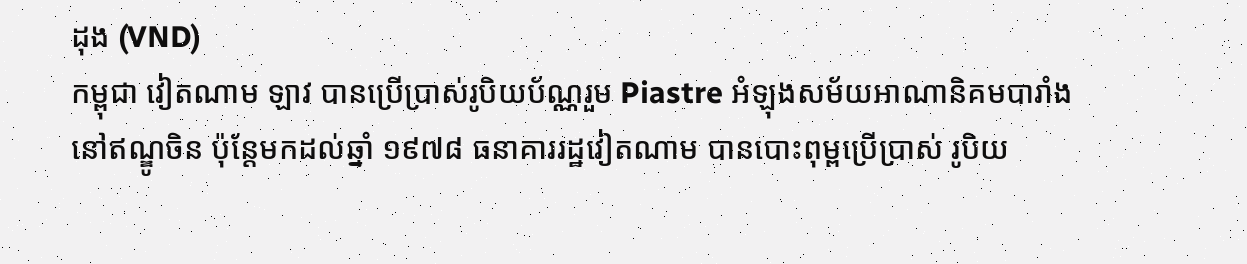ដុង (VND)
កម្ពុជា វៀតណាម ឡាវ បានប្រើប្រាស់រូបិយប័ណ្ណរួម Piastre អំឡុងសម័យអាណានិគមបារាំង នៅឥណ្ឌូចិន ប៉ុន្តែមកដល់ឆ្នាំ ១៩៧៨ ធនាគាររដ្ឋវៀតណាម បានបោះពុម្ពប្រើប្រាស់ រូបិយ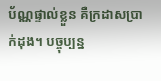ប័ណ្ណផ្ទាល់ខ្លួន គឺក្រដាសប្រាក់ដុង។ បច្ចុប្បន្ន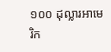១០០ ដុល្លារអាមេរិក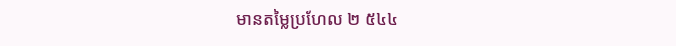មានតម្លៃប្រហែល ២ ៥៤៤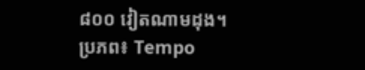៨០០ វៀតណាមដុង។
ប្រភព៖ Tempo